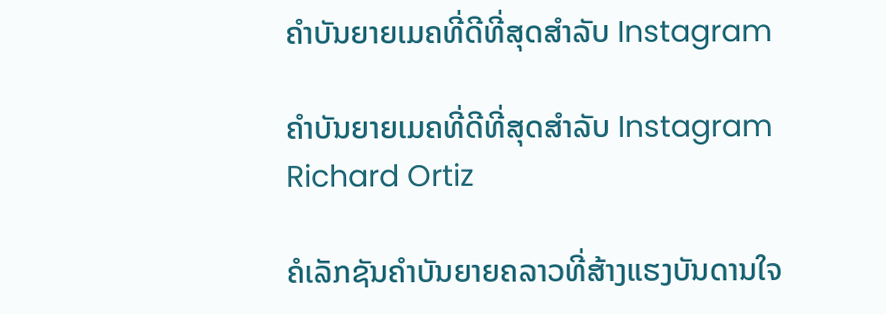ຄຳບັນຍາຍເມຄທີ່ດີທີ່ສຸດສຳລັບ Instagram

ຄຳບັນຍາຍເມຄທີ່ດີທີ່ສຸດສຳລັບ Instagram
Richard Ortiz

ຄໍເລັກຊັນຄຳບັນຍາຍຄລາວທີ່ສ້າງແຮງບັນດານໃຈ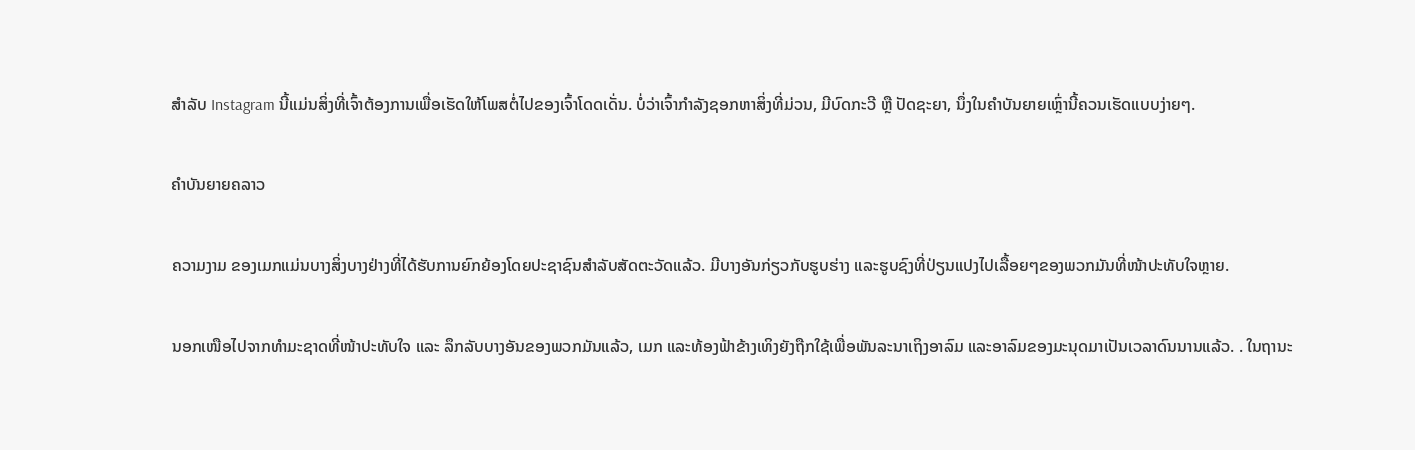ສຳລັບ Instagram ນີ້ແມ່ນສິ່ງທີ່ເຈົ້າຕ້ອງການເພື່ອເຮັດໃຫ້ໂພສຕໍ່ໄປຂອງເຈົ້າໂດດເດັ່ນ. ບໍ່ວ່າເຈົ້າກຳລັງຊອກຫາສິ່ງທີ່ມ່ວນ, ມີບົດກະວີ ຫຼື ປັດຊະຍາ, ນຶ່ງໃນຄຳບັນຍາຍເຫຼົ່ານີ້ຄວນເຮັດແບບງ່າຍໆ.

ຄຳບັນຍາຍຄລາວ

ຄວາມງາມ ຂອງເມກແມ່ນບາງສິ່ງບາງຢ່າງທີ່ໄດ້ຮັບການຍົກຍ້ອງໂດຍປະຊາຊົນສໍາລັບສັດຕະວັດແລ້ວ. ມີບາງອັນກ່ຽວກັບຮູບຮ່າງ ແລະຮູບຊົງທີ່ປ່ຽນແປງໄປເລື້ອຍໆຂອງພວກມັນທີ່ໜ້າປະທັບໃຈຫຼາຍ.

ນອກເໜືອໄປຈາກທຳມະຊາດທີ່ໜ້າປະທັບໃຈ ແລະ ລຶກລັບບາງອັນຂອງພວກມັນແລ້ວ, ເມກ ແລະທ້ອງຟ້າຂ້າງເທິງຍັງຖືກໃຊ້ເພື່ອພັນລະນາເຖິງອາລົມ ແລະອາລົມຂອງມະນຸດມາເປັນເວລາດົນນານແລ້ວ. . ໃນຖານະ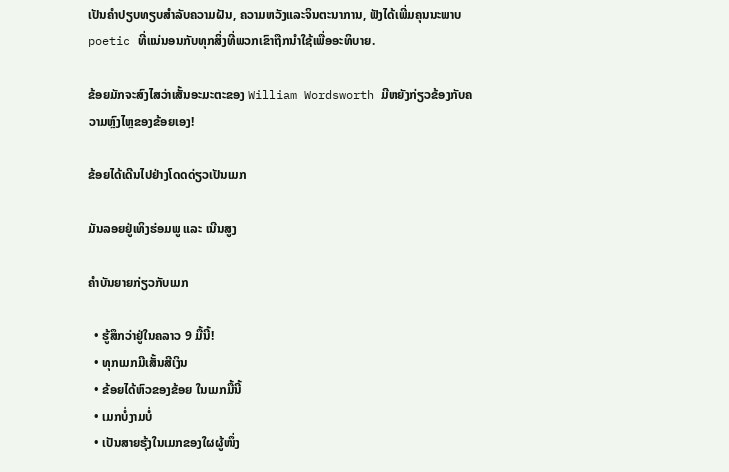ເປັນຄໍາປຽບທຽບສໍາລັບຄວາມຝັນ, ຄວາມຫວັງແລະຈິນຕະນາການ, ຟັງໄດ້ເພີ່ມຄຸນນະພາບ poetic ທີ່ແນ່ນອນກັບທຸກສິ່ງທີ່ພວກເຂົາຖືກນໍາໃຊ້ເພື່ອອະທິບາຍ.

ຂ້ອຍມັກຈະສົງໄສວ່າເສັ້ນອະມະຕະຂອງ William Wordsworth ມີຫຍັງກ່ຽວຂ້ອງກັບຄວາມຫຼົງໄຫຼຂອງຂ້ອຍເອງ!

ຂ້ອຍໄດ້ເດີນໄປຢ່າງໂດດດ່ຽວເປັນເມກ

ມັນລອຍຢູ່ເທິງຮ່ອມພູ ແລະ ເນີນສູງ

ຄຳບັນຍາຍກ່ຽວກັບເມກ

  • ຮູ້ສຶກວ່າຢູ່ໃນຄລາວ 9 ມື້ນີ້!
  • ທຸກເມກມີເສັ້ນສີເງິນ
  • ຂ້ອຍໄດ້ຫົວຂອງຂ້ອຍ ໃນເມກມື້ນີ້
  • ເມກບໍ່ງາມບໍ່
  • ເປັນສາຍຮຸ້ງໃນເມກຂອງໃຜຜູ້ໜຶ່ງ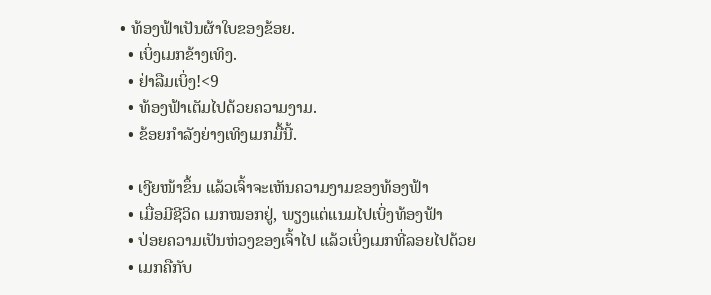• ທ້ອງຟ້າເປັນຜ້າໃບຂອງຂ້ອຍ.
  • ເບິ່ງເມກຂ້າງເທິງ.
  • ຢ່າລືມເບິ່ງ!<9
  • ທ້ອງຟ້າເຕັມໄປດ້ວຍຄວາມງາມ.
  • ຂ້ອຍກຳລັງຍ່າງເທິງເມກມື້ນີ້.

  • ເງີຍໜ້າຂຶ້ນ ແລ້ວເຈົ້າຈະເຫັນຄວາມງາມຂອງທ້ອງຟ້າ
  • ເມື່ອມີຊີວິດ ເມກໝອກຢູ່, ພຽງແຕ່ແນມໄປເບິ່ງທ້ອງຟ້າ
  • ປ່ອຍຄວາມເປັນຫ່ວງຂອງເຈົ້າໄປ ແລ້ວເບິ່ງເມກທີ່ລອຍໄປດ້ວຍ
  • ເມກຄືກັບ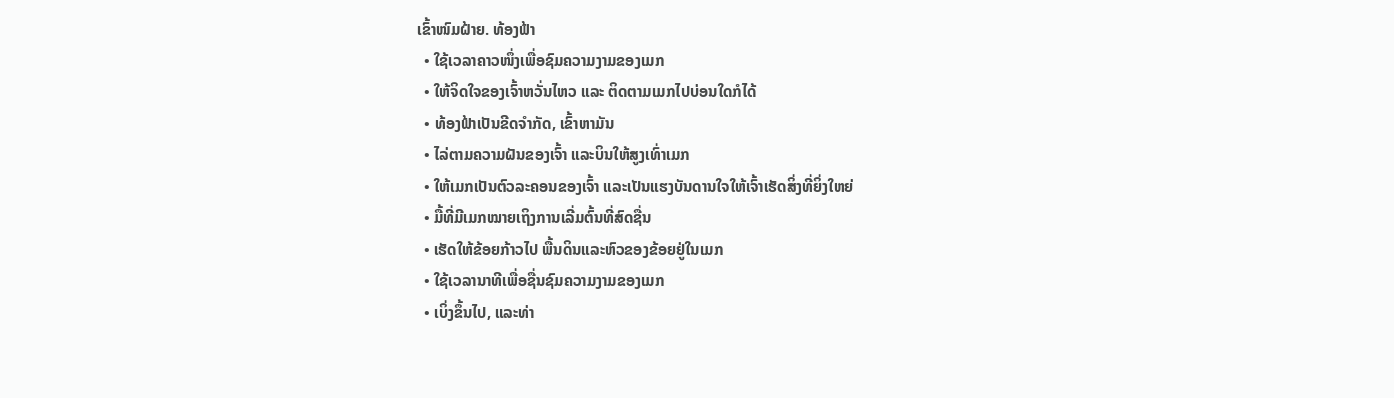ເຂົ້າໜົມຝ້າຍ. ທ້ອງຟ້າ
  • ໃຊ້ເວລາຄາວໜຶ່ງເພື່ອຊົມຄວາມງາມຂອງເມກ
  • ໃຫ້ຈິດໃຈຂອງເຈົ້າຫວັ່ນໄຫວ ແລະ ຕິດຕາມເມກໄປບ່ອນໃດກໍໄດ້
  • ທ້ອງຟ້າເປັນຂີດຈຳກັດ, ເຂົ້າຫາມັນ
  • ໄລ່ຕາມຄວາມຝັນຂອງເຈົ້າ ແລະບິນໃຫ້ສູງເທົ່າເມກ
  • ໃຫ້ເມກເປັນຕົວລະຄອນຂອງເຈົ້າ ແລະເປັນແຮງບັນດານໃຈໃຫ້ເຈົ້າເຮັດສິ່ງທີ່ຍິ່ງໃຫຍ່
  • ມື້ທີ່ມີເມກໝາຍເຖິງການເລີ່ມຕົ້ນທີ່ສົດຊື່ນ
  • ເຮັດໃຫ້ຂ້ອຍກ້າວໄປ ພື້ນດິນແລະຫົວຂອງຂ້ອຍຢູ່ໃນເມກ
  • ໃຊ້ເວລານາທີເພື່ອຊື່ນຊົມຄວາມງາມຂອງເມກ
  • ເບິ່ງຂຶ້ນໄປ, ແລະທ່າ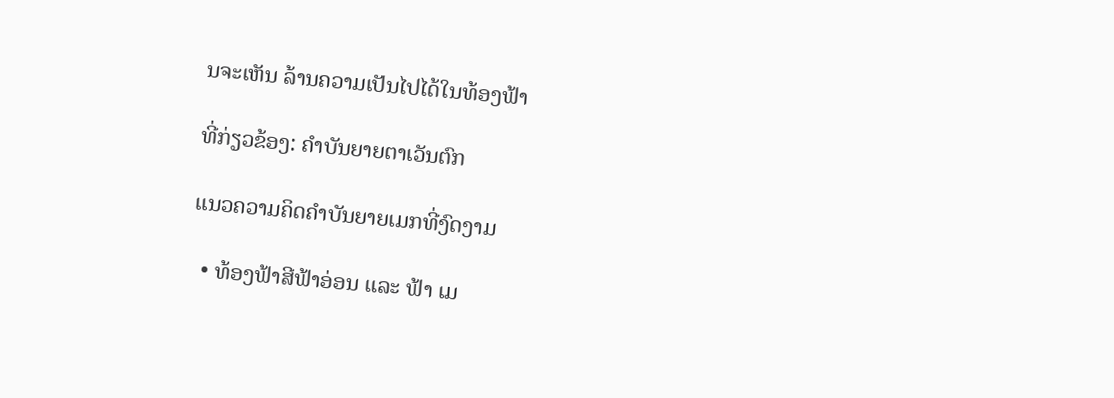ນຈະເຫັນ ລ້ານຄວາມເປັນໄປໄດ້ໃນທ້ອງຟ້າ

ທີ່ກ່ຽວຂ້ອງ: ຄຳບັນຍາຍຕາເວັນຕົກ

ແນວຄວາມຄິດຄຳບັນຍາຍເມກທີ່ງົດງາມ

  • ທ້ອງຟ້າສີຟ້າອ່ອນ ແລະ ຟ້າ ເມ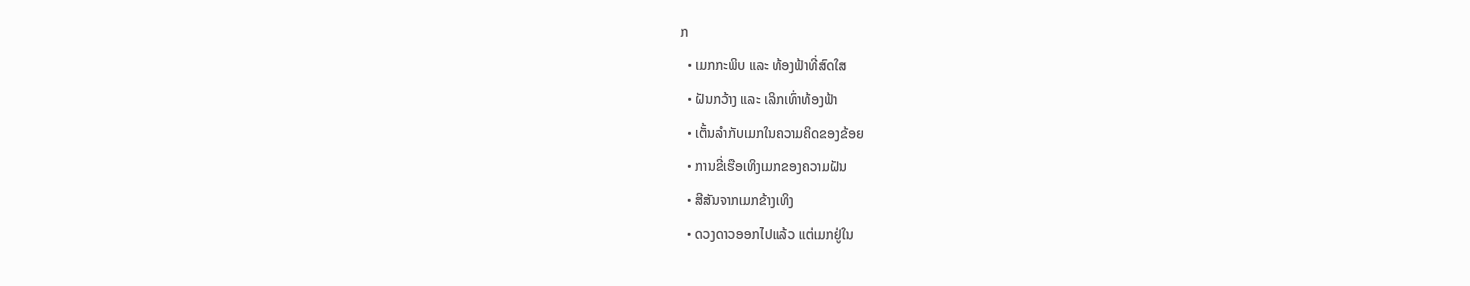ກ
  • ເມກກະພິບ ແລະ ທ້ອງຟ້າທີ່ສົດໃສ
  • ຝັນກວ້າງ ແລະ ເລິກເທົ່າທ້ອງຟ້າ
  • ເຕັ້ນລຳກັບເມກໃນຄວາມຄິດຂອງຂ້ອຍ
  • ການຂີ່ເຮືອເທິງເມກຂອງຄວາມຝັນ
  • ສີສັນຈາກເມກຂ້າງເທິງ
  • ດວງດາວອອກໄປແລ້ວ ແຕ່ເມກຢູ່ໃນ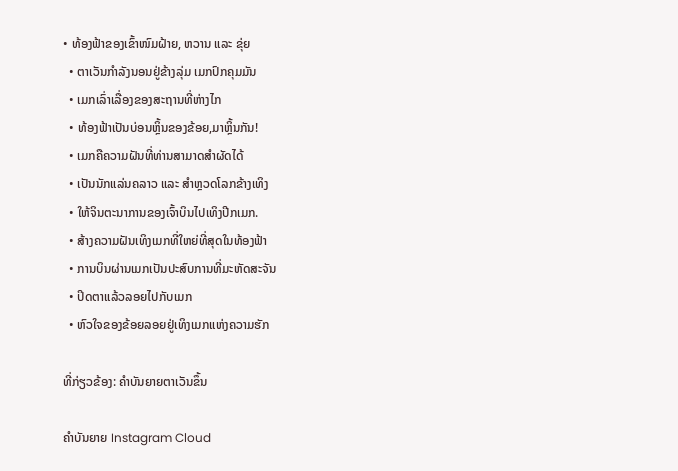• ທ້ອງຟ້າຂອງເຂົ້າໜົມຝ້າຍ, ຫວານ ແລະ ຂຸ່ຍ
  • ຕາເວັນກຳລັງນອນຢູ່ຂ້າງລຸ່ມ ເມກປົກຄຸມມັນ
  • ເມກເລົ່າເລື່ອງຂອງສະຖານທີ່ຫ່າງໄກ
  • ທ້ອງຟ້າເປັນບ່ອນຫຼິ້ນຂອງຂ້ອຍ,ມາຫຼິ້ນກັນ!
  • ເມກຄືຄວາມຝັນທີ່ທ່ານສາມາດສຳຜັດໄດ້
  • ເປັນນັກແລ່ນຄລາວ ແລະ ສຳຫຼວດໂລກຂ້າງເທິງ
  • ໃຫ້ຈິນຕະນາການຂອງເຈົ້າບິນໄປເທິງປີກເມກ.
  • ສ້າງຄວາມຝັນເທິງເມກທີ່ໃຫຍ່ທີ່ສຸດໃນທ້ອງຟ້າ
  • ການບິນຜ່ານເມກເປັນປະສົບການທີ່ມະຫັດສະຈັນ
  • ປິດຕາແລ້ວລອຍໄປກັບເມກ
  • ຫົວໃຈຂອງຂ້ອຍລອຍຢູ່ເທິງເມກແຫ່ງຄວາມຮັກ

ທີ່ກ່ຽວຂ້ອງ: ຄຳບັນຍາຍຕາເວັນຂຶ້ນ

ຄຳບັນຍາຍ Instagram Cloud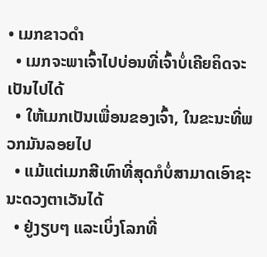• ເມກຂາວດຳ
  • ເມກຈະພາເຈົ້າໄປບ່ອນທີ່ເຈົ້າບໍ່ເຄີຍຄິດຈະເປັນໄປໄດ້
  • ໃຫ້ເມກເປັນເພື່ອນຂອງເຈົ້າ, ໃນຂະນະທີ່ພວກມັນລອຍໄປ
  • ແມ້ແຕ່ເມກສີເທົາທີ່ສຸດກໍບໍ່ສາມາດເອົາຊະນະດວງຕາເວັນໄດ້
  • ຢູ່ງຽບໆ ແລະເບິ່ງໂລກທີ່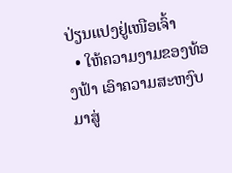ປ່ຽນແປງຢູ່ເໜືອເຈົ້າ
  • ໃຫ້ຄວາມງາມຂອງທ້ອງຟ້າ ເອົາຄວາມສະຫງົບມາສູ່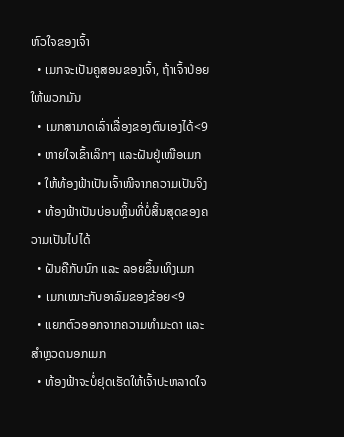ຫົວໃຈຂອງເຈົ້າ
  • ເມກຈະເປັນຄູສອນຂອງເຈົ້າ, ຖ້າເຈົ້າປ່ອຍໃຫ້ພວກມັນ
  • ເມກສາມາດເລົ່າເລື່ອງຂອງຕົນເອງໄດ້<9
  • ຫາຍໃຈເຂົ້າເລິກໆ ແລະຝັນຢູ່ເໜືອເມກ
  • ໃຫ້ທ້ອງຟ້າເປັນເຈົ້າໜີຈາກຄວາມເປັນຈິງ
  • ທ້ອງຟ້າເປັນບ່ອນຫຼິ້ນທີ່ບໍ່ສິ້ນສຸດຂອງຄວາມເປັນໄປໄດ້
  • ຝັນຄືກັບນົກ ແລະ ລອຍຂຶ້ນເທິງເມກ
  • ເມກເໝາະກັບອາລົມຂອງຂ້ອຍ<9
  • ແຍກຕົວອອກຈາກຄວາມທຳມະດາ ແລະ ສຳຫຼວດນອກເມກ
  • ທ້ອງຟ້າຈະບໍ່ຢຸດເຮັດໃຫ້ເຈົ້າປະຫລາດໃຈ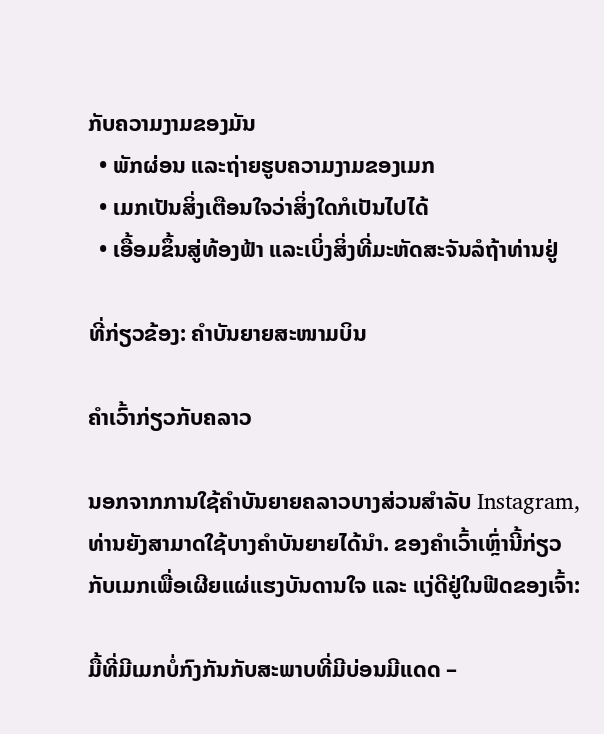ກັບຄວາມງາມຂອງມັນ
  • ພັກຜ່ອນ ແລະຖ່າຍຮູບຄວາມງາມຂອງເມກ
  • ເມກເປັນສິ່ງເຕືອນໃຈວ່າສິ່ງໃດກໍເປັນໄປໄດ້
  • ເອື້ອມຂຶ້ນສູ່ທ້ອງຟ້າ ແລະເບິ່ງສິ່ງທີ່ມະຫັດສະຈັນລໍຖ້າທ່ານຢູ່

ທີ່ກ່ຽວຂ້ອງ: ຄຳບັນຍາຍສະໜາມບິນ

ຄຳເວົ້າກ່ຽວກັບຄລາວ

ນອກຈາກການໃຊ້ຄຳບັນຍາຍຄລາວບາງສ່ວນສຳລັບ Instagram, ທ່ານຍັງສາມາດໃຊ້ບາງຄຳບັນຍາຍໄດ້ນຳ. ຂອງຄຳເວົ້າເຫຼົ່ານີ້ກ່ຽວກັບເມກເພື່ອເຜີຍແຜ່ແຮງບັນດານໃຈ ແລະ ແງ່ດີຢູ່ໃນຟີດຂອງເຈົ້າ:

ມື້ທີ່ມີເມກບໍ່ກົງກັນກັບສະພາບທີ່ມີບ່ອນມີແດດ –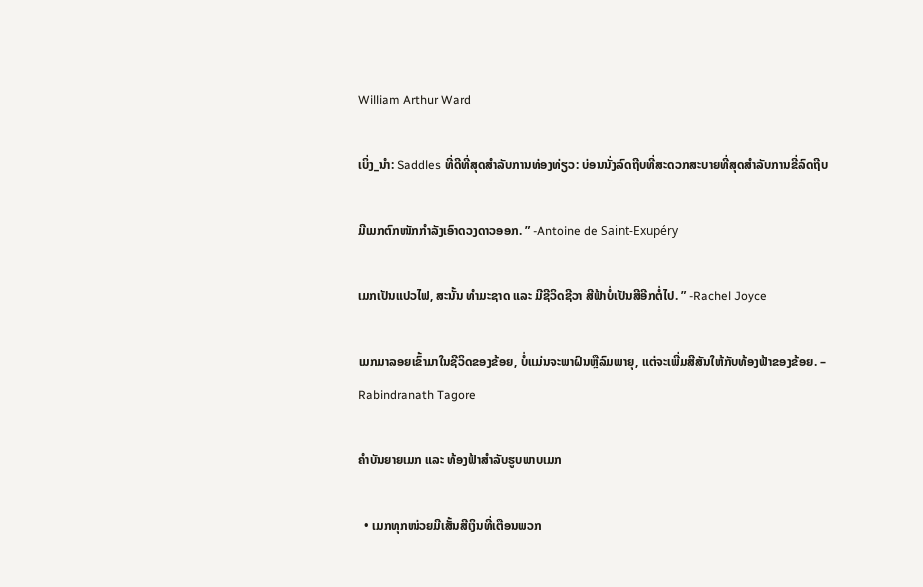William Arthur Ward

ເບິ່ງ_ນຳ: Saddles ທີ່ດີທີ່ສຸດສໍາລັບການທ່ອງທ່ຽວ: ບ່ອນນັ່ງລົດຖີບທີ່ສະດວກສະບາຍທີ່ສຸດສໍາລັບການຂີ່ລົດຖີບ

ມີເມກຕົກໜັກກຳລັງເອົາດວງດາວອອກ. ” -Antoine de Saint-Exupéry

ເມກເປັນແປວໄຟ, ສະນັ້ນ ທຳມະຊາດ ແລະ ມີຊີວິດຊີວາ ສີຟ້າບໍ່ເປັນສີອີກຕໍ່ໄປ. ” -Rachel Joyce

ເມກມາລອຍເຂົ້າມາໃນຊີວິດຂອງຂ້ອຍ, ບໍ່ແມ່ນຈະພາຝົນຫຼືລົມພາຍຸ, ແຕ່ຈະເພີ່ມສີສັນໃຫ້ກັບທ້ອງຟ້າຂອງຂ້ອຍ. – Rabindranath Tagore

ຄຳບັນຍາຍເມກ ແລະ ທ້ອງຟ້າສຳລັບຮູບພາບເມກ

  • ເມກທຸກໜ່ວຍມີເສັ້ນສີເງິນທີ່ເຕືອນພວກ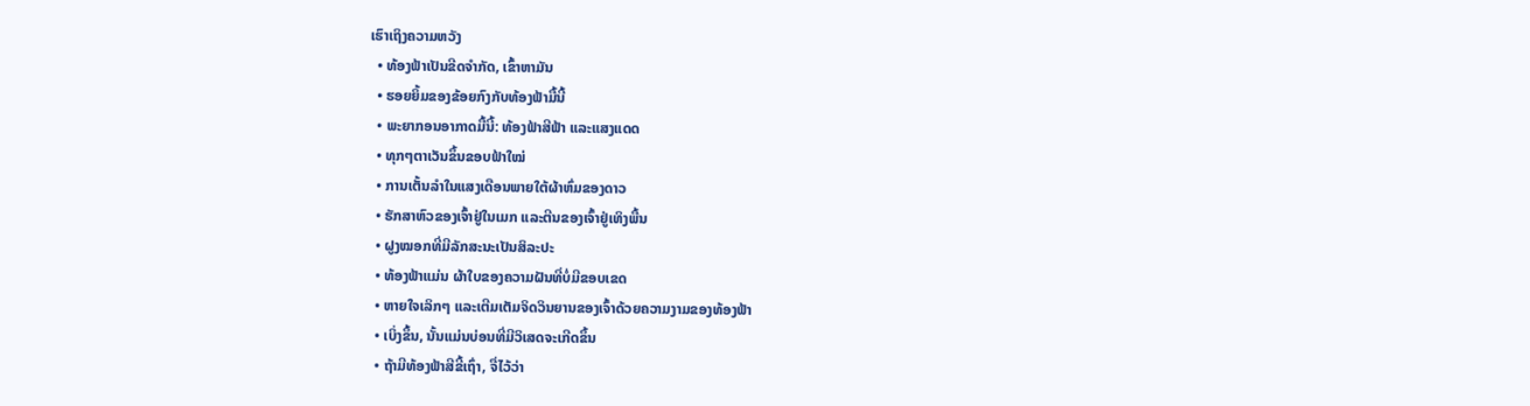ເຮົາເຖິງຄວາມຫວັງ
  • ທ້ອງຟ້າເປັນຂີດຈຳກັດ, ເຂົ້າຫາມັນ
  • ຮອຍຍິ້ມຂອງຂ້ອຍກົງກັບທ້ອງຟ້າມື້ນີ້
  • ພະຍາກອນອາກາດມື້ນີ້: ທ້ອງຟ້າສີຟ້າ ແລະແສງແດດ
  • ທຸກໆຕາເວັນຂຶ້ນຂອບຟ້າໃໝ່
  • ການເຕັ້ນລໍາໃນແສງເດືອນພາຍໃຕ້ຜ້າຫົ່ມຂອງດາວ
  • ຮັກສາຫົວຂອງເຈົ້າຢູ່ໃນເມກ ແລະຕີນຂອງເຈົ້າຢູ່ເທິງພື້ນ
  • ຝູງໝອກທີ່ມີລັກສະນະເປັນສິລະປະ
  • ທ້ອງຟ້າແມ່ນ ຜ້າໃບຂອງຄວາມຝັນທີ່ບໍ່ມີຂອບເຂດ
  • ຫາຍໃຈເລິກໆ ແລະເຕີມເຕັມຈິດວິນຍານຂອງເຈົ້າດ້ວຍຄວາມງາມຂອງທ້ອງຟ້າ
  • ເບິ່ງຂຶ້ນ, ນັ້ນແມ່ນບ່ອນທີ່ມີວິເສດຈະເກີດຂຶ້ນ
  • ຖ້າມີທ້ອງຟ້າສີຂີ້ເຖົ່າ, ຈື່ໄວ້ວ່າ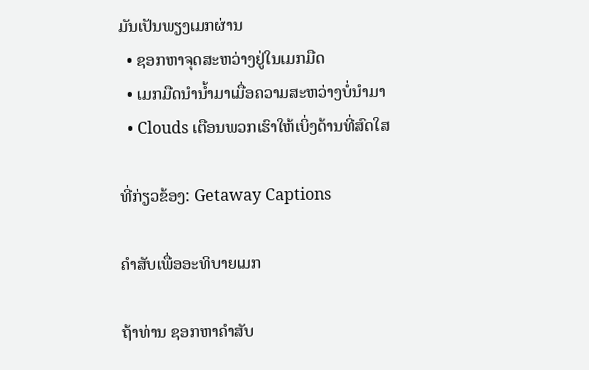ມັນເປັນພຽງເມກຜ່ານ
  • ຊອກຫາຈຸດສະຫວ່າງຢູ່ໃນເມກມືດ
  • ເມກມືດນຳນ້ຳມາເມື່ອຄວາມສະຫວ່າງບໍ່ນຳມາ
  • Clouds ເຕືອນພວກເຮົາໃຫ້ເບິ່ງດ້ານທີ່ສົດໃສ

ທີ່ກ່ຽວຂ້ອງ: Getaway Captions

ຄຳສັບເພື່ອອະທິບາຍເມກ

ຖ້າທ່ານ ຊອກຫາຄຳສັບ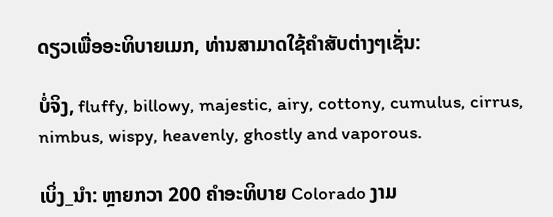ດຽວເພື່ອອະທິບາຍເມກ, ທ່ານສາມາດໃຊ້ຄຳສັບຕ່າງໆເຊັ່ນ:

ບໍ່ຈິງ, fluffy, billowy, majestic, airy, cottony, cumulus, cirrus, nimbus, wispy, heavenly, ghostly and vaporous.

ເບິ່ງ_ນຳ: ຫຼາຍກວາ 200 ຄໍາອະທິບາຍ Colorado ງາມ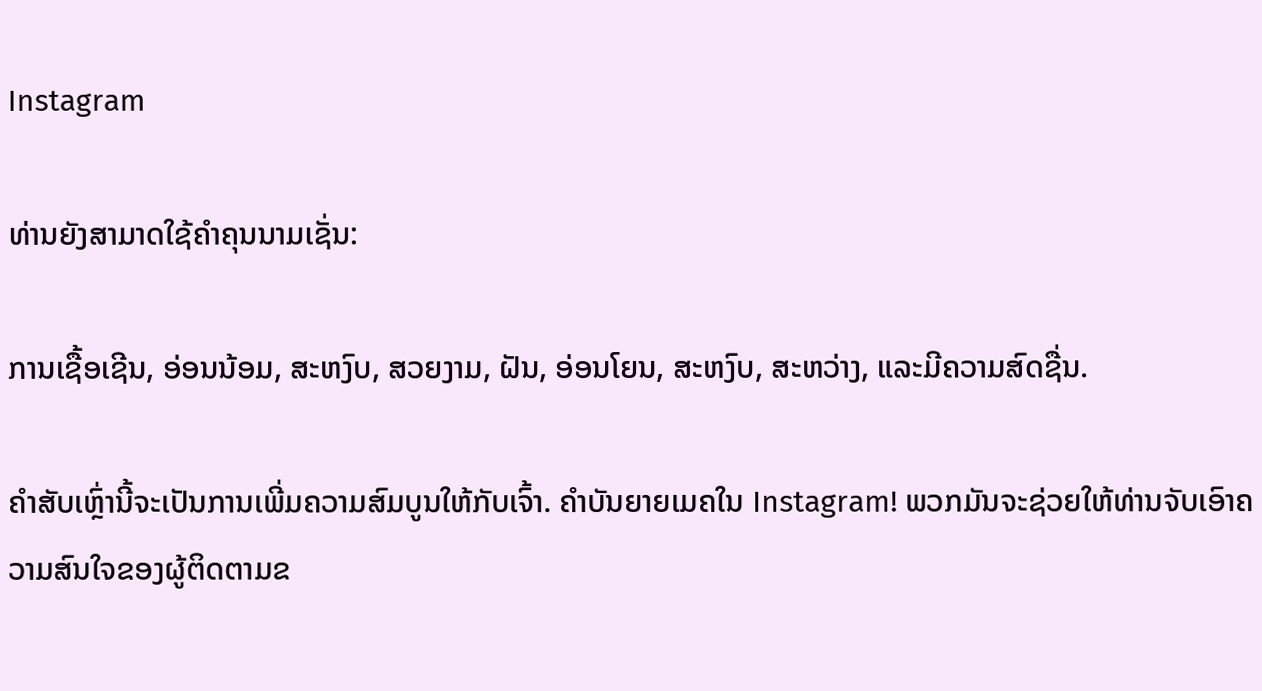Instagram

ທ່ານຍັງສາມາດໃຊ້ຄຳຄຸນນາມເຊັ່ນ:

ການເຊື້ອເຊີນ, ອ່ອນນ້ອມ, ສະຫງົບ, ສວຍງາມ, ຝັນ, ອ່ອນໂຍນ, ສະຫງົບ, ສະຫວ່າງ, ແລະມີຄວາມສົດຊື່ນ.

ຄຳສັບເຫຼົ່ານີ້ຈະເປັນການເພີ່ມຄວາມສົມບູນໃຫ້ກັບເຈົ້າ. ຄຳບັນຍາຍເມຄໃນ Instagram! ພວກມັນຈະຊ່ວຍໃຫ້ທ່ານຈັບເອົາຄວາມສົນໃຈຂອງຜູ້ຕິດຕາມຂ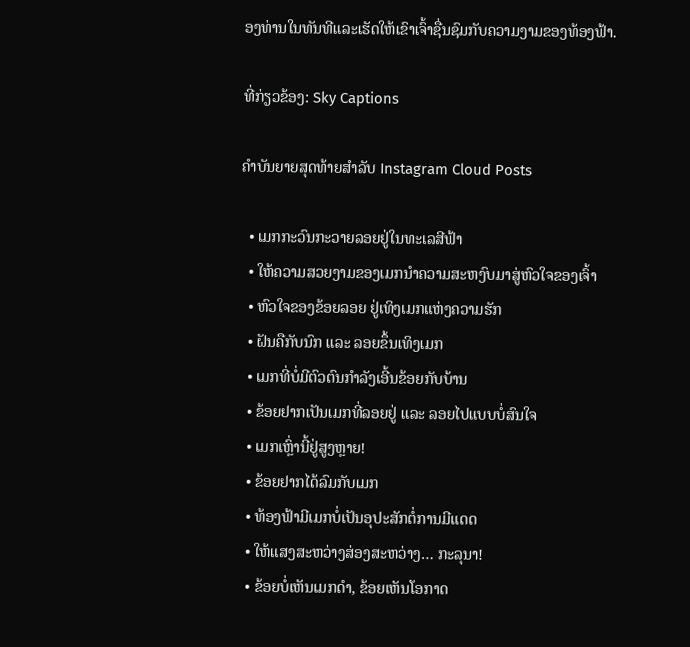ອງທ່ານໃນທັນທີແລະເຮັດໃຫ້ເຂົາເຈົ້າຊື່ນຊົມກັບຄວາມງາມຂອງທ້ອງຟ້າ.

ທີ່ກ່ຽວຂ້ອງ: Sky Captions

ຄຳບັນຍາຍສຸດທ້າຍສຳລັບ Instagram Cloud Posts

  • ເມກກະວົນກະວາຍລອຍຢູ່ໃນທະເລສີຟ້າ
  • ໃຫ້ຄວາມສວຍງາມຂອງເມກນຳຄວາມສະຫງົບມາສູ່ຫົວໃຈຂອງເຈົ້າ
  • ຫົວໃຈຂອງຂ້ອຍລອຍ ຢູ່ເທິງເມກແຫ່ງຄວາມຮັກ
  • ຝັນຄືກັບນົກ ແລະ ລອຍຂຶ້ນເທິງເມກ
  • ເມກທີ່ບໍ່ມີຕົວຕົນກຳລັງເອີ້ນຂ້ອຍກັບບ້ານ
  • ຂ້ອຍຢາກເປັນເມກທີ່ລອຍຢູ່ ແລະ ລອຍໄປແບບບໍ່ສົນໃຈ
  • ເມກເຫຼົ່ານີ້ຢູ່ສູງຫຼາຍ!
  • ຂ້ອຍຢາກໄດ້ລົມກັບເມກ
  • ທ້ອງຟ້າມີເມກບໍ່ເປັນອຸປະສັກຕໍ່ການມີແດດ
  • ໃຫ້ແສງສະຫວ່າງສ່ອງສະຫວ່າງ… ກະລຸນາ!
  • ຂ້ອຍບໍ່ເຫັນເມກດຳ, ຂ້ອຍເຫັນໂອກາດ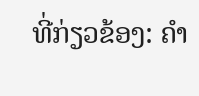ທີ່ກ່ຽວຂ້ອງ: ຄຳ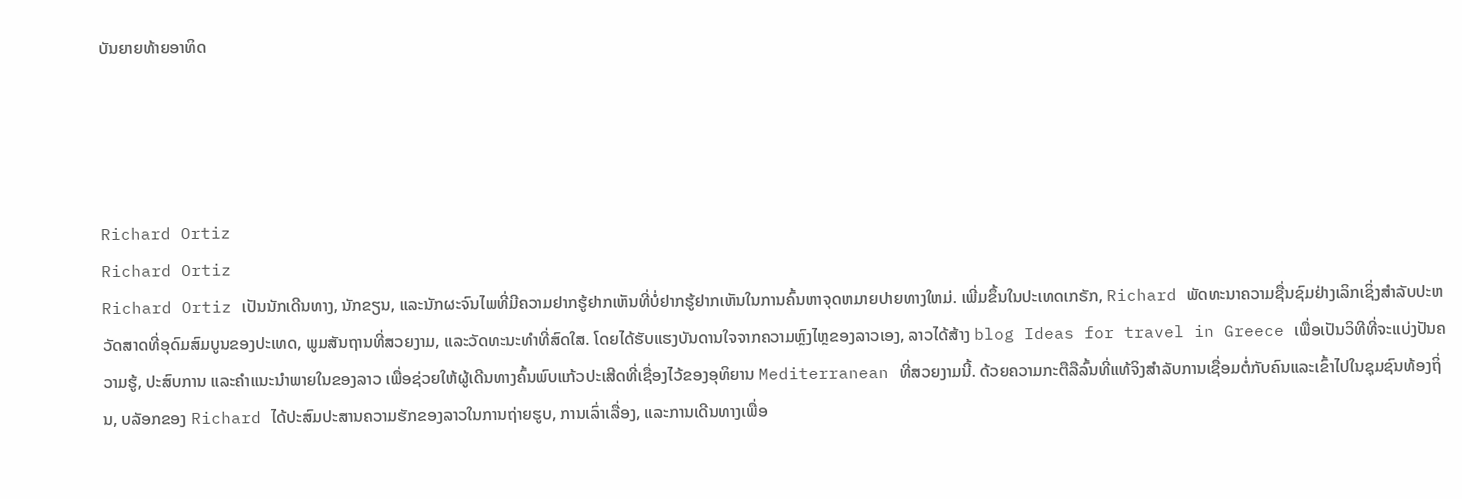ບັນຍາຍທ້າຍອາທິດ




Richard Ortiz
Richard Ortiz
Richard Ortiz ເປັນນັກເດີນທາງ, ນັກຂຽນ, ແລະນັກຜະຈົນໄພທີ່ມີຄວາມຢາກຮູ້ຢາກເຫັນທີ່ບໍ່ຢາກຮູ້ຢາກເຫັນໃນການຄົ້ນຫາຈຸດຫມາຍປາຍທາງໃຫມ່. ເພີ່ມຂຶ້ນໃນປະເທດເກຣັກ, Richard ພັດທະນາຄວາມຊື່ນຊົມຢ່າງເລິກເຊິ່ງສໍາລັບປະຫວັດສາດທີ່ອຸດົມສົມບູນຂອງປະເທດ, ພູມສັນຖານທີ່ສວຍງາມ, ແລະວັດທະນະທໍາທີ່ສົດໃສ. ໂດຍໄດ້ຮັບແຮງບັນດານໃຈຈາກຄວາມຫຼົງໄຫຼຂອງລາວເອງ, ລາວໄດ້ສ້າງ blog Ideas for travel in Greece ເພື່ອເປັນວິທີທີ່ຈະແບ່ງປັນຄວາມຮູ້, ປະສົບການ ແລະຄຳແນະນຳພາຍໃນຂອງລາວ ເພື່ອຊ່ວຍໃຫ້ຜູ້ເດີນທາງຄົ້ນພົບແກ້ວປະເສີດທີ່ເຊື່ອງໄວ້ຂອງອຸທິຍານ Mediterranean ທີ່ສວຍງາມນີ້. ດ້ວຍຄວາມກະຕືລືລົ້ນທີ່ແທ້ຈິງສໍາລັບການເຊື່ອມຕໍ່ກັບຄົນແລະເຂົ້າໄປໃນຊຸມຊົນທ້ອງຖິ່ນ, ບລັອກຂອງ Richard ໄດ້ປະສົມປະສານຄວາມຮັກຂອງລາວໃນການຖ່າຍຮູບ, ການເລົ່າເລື່ອງ, ແລະການເດີນທາງເພື່ອ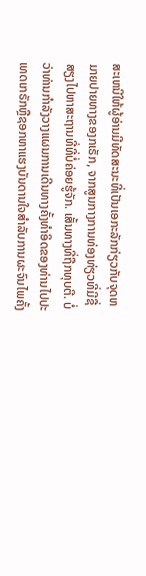ສະເຫນີໃຫ້ຜູ້ອ່ານມີທັດສະນະທີ່ເປັນເອກະລັກກ່ຽວກັບຈຸດຫມາຍປາຍທາງຂອງກເຣັກ, ຈາກສູນກາງການທ່ອງທ່ຽວທີ່ມີຊື່ສຽງໄປຫາສະຖານທີ່ທີ່ບໍ່ຄ່ອຍຮູ້ຈັກ. ເສັ້ນທາງທີ່ຖືກທຸບຕີ. ບໍ່ວ່າທ່ານກໍາລັງວາງແຜນການເດີນທາງຄັ້ງທໍາອິດຂອງທ່ານໄປປະເທດເກຣັກຫຼືຊອກຫາແຮງບັນດານໃຈສໍາລັບການຜະຈົນໄພຄັ້ງ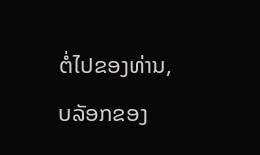ຕໍ່ໄປຂອງທ່ານ, ບລັອກຂອງ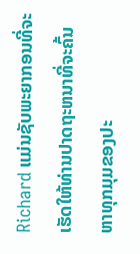Richard ແມ່ນຊັບພະຍາກອນທີ່ຈະເຮັດໃຫ້ທ່ານປາດຖະຫນາທີ່ຈະຄົ້ນຫາທຸກມຸມຂອງປະ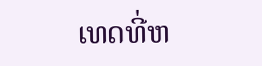ເທດທີ່ຫ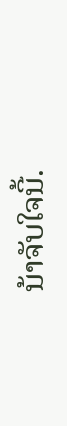ນ້າຈັບໃຈນີ້.